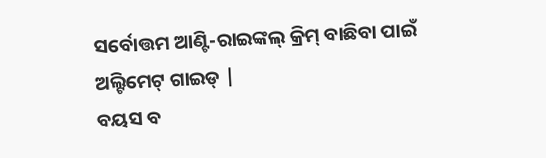ସର୍ବୋତ୍ତମ ଆଣ୍ଟି-ରାଇଙ୍କଲ୍ କ୍ରିମ୍ ବାଛିବା ପାଇଁ ଅଲ୍ଟିମେଟ୍ ଗାଇଡ୍ |
ବୟସ ବ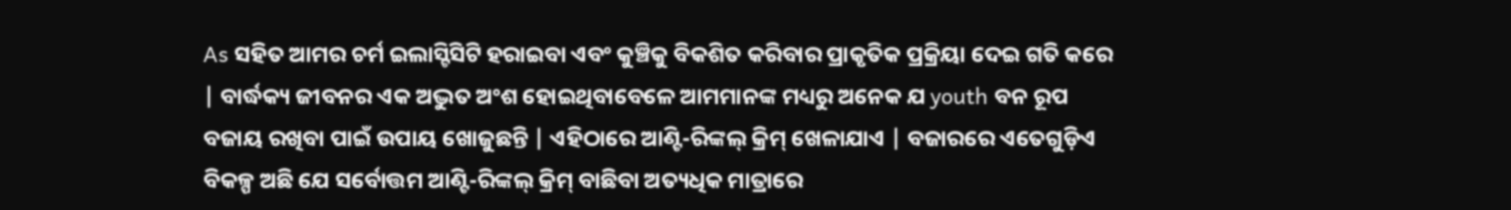As ସହିତ ଆମର ଚର୍ମ ଇଲାସ୍ଟିସିଟି ହରାଇବା ଏବଂ କୁଞ୍ଚିକୁ ବିକଶିତ କରିବାର ପ୍ରାକୃତିକ ପ୍ରକ୍ରିୟା ଦେଇ ଗତି କରେ | ବାର୍ଦ୍ଧକ୍ୟ ଜୀବନର ଏକ ଅଦ୍ଭୁତ ଅଂଶ ହୋଇଥିବାବେଳେ ଆମମାନଙ୍କ ମଧ୍ୟରୁ ଅନେକ ଯ youth ବନ ରୂପ ବଜାୟ ରଖିବା ପାଇଁ ଉପାୟ ଖୋଜୁଛନ୍ତି | ଏହିଠାରେ ଆଣ୍ଟି-ରିଙ୍କଲ୍ କ୍ରିମ୍ ଖେଳାଯାଏ | ବଜାରରେ ଏତେଗୁଡ଼ିଏ ବିକଳ୍ପ ଅଛି ଯେ ସର୍ବୋତ୍ତମ ଆଣ୍ଟି-ରିଙ୍କଲ୍ କ୍ରିମ୍ ବାଛିବା ଅତ୍ୟଧିକ ମାତ୍ରାରେ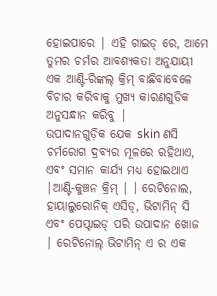ହୋଇପାରେ | ଏହି ଗାଇଡ୍ ରେ, ଆମେ ତୁମର ଚର୍ମର ଆବଶ୍ୟକତା ଅନୁଯାୟୀ ଏକ ଆଣ୍ଟି-ରିଙ୍କଲ୍ କ୍ରିମ୍ ବାଛିବାବେଳେ ବିଚାର କରିବାକୁ ମୁଖ୍ୟ କାରଣଗୁଡିକ ଅନୁସନ୍ଧାନ କରିବୁ |
ଉପାଦାନଗୁଡ଼ିକ ଯେକ skin ଣସି ଚର୍ମରୋଗ ଦ୍ରବ୍ୟର ମୂଳରେ ରହିଥାଏ, ଏବଂ ସମାନ କାର୍ଯ୍ୟ ମଧ୍ୟ ହୋଇଥାଏ |ଆଣ୍ଟି-କୁଞ୍ଚନ କ୍ରିମ୍ | । ରେଟିନୋଲ, ହାୟାଲୁରୋନିକ୍ ଏସିଡ୍, ଭିଟାମିନ୍ ସି ଏବଂ ପେପ୍ଟାଇଡ୍ ପରି ଉପାଦାନ ଖୋଜ | ରେଟିନୋଲ୍ ଭିଟାମିନ୍ ଏ ର ଏକ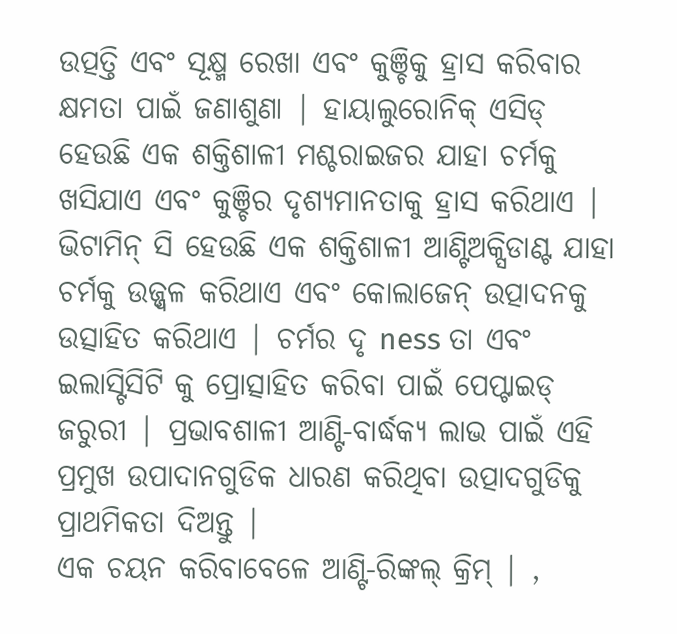ଉତ୍ପତ୍ତି ଏବଂ ସୂକ୍ଷ୍ମ ରେଖା ଏବଂ କୁଞ୍ଚିକୁ ହ୍ରାସ କରିବାର କ୍ଷମତା ପାଇଁ ଜଣାଶୁଣା | ହାୟାଲୁରୋନିକ୍ ଏସିଡ୍ ହେଉଛି ଏକ ଶକ୍ତିଶାଳୀ ମଶ୍ଚରାଇଜର ଯାହା ଚର୍ମକୁ ଖସିଯାଏ ଏବଂ କୁଞ୍ଚିର ଦୃଶ୍ୟମାନତାକୁ ହ୍ରାସ କରିଥାଏ | ଭିଟାମିନ୍ ସି ହେଉଛି ଏକ ଶକ୍ତିଶାଳୀ ଆଣ୍ଟିଅକ୍ସିଡାଣ୍ଟ ଯାହା ଚର୍ମକୁ ଉଜ୍ଜ୍ୱଳ କରିଥାଏ ଏବଂ କୋଲାଜେନ୍ ଉତ୍ପାଦନକୁ ଉତ୍ସାହିତ କରିଥାଏ | ଚର୍ମର ଦୃ ness ତା ଏବଂ ଇଲାସ୍ଟିସିଟି କୁ ପ୍ରୋତ୍ସାହିତ କରିବା ପାଇଁ ପେପ୍ଟାଇଡ୍ ଜରୁରୀ | ପ୍ରଭାବଶାଳୀ ଆଣ୍ଟି-ବାର୍ଦ୍ଧକ୍ୟ ଲାଭ ପାଇଁ ଏହି ପ୍ରମୁଖ ଉପାଦାନଗୁଡିକ ଧାରଣ କରିଥିବା ଉତ୍ପାଦଗୁଡିକୁ ପ୍ରାଥମିକତା ଦିଅନ୍ତୁ |
ଏକ ଚୟନ କରିବାବେଳେ ଆଣ୍ଟି-ରିଙ୍କଲ୍ କ୍ରିମ୍ | ,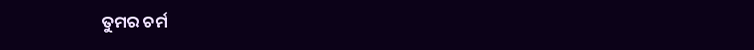ତୁମର ଚର୍ମ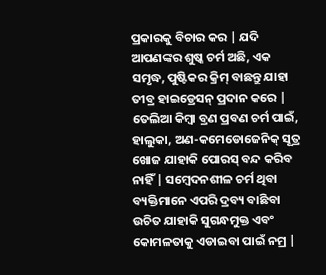ପ୍ରକାରକୁ ବିଚାର କର | ଯଦି ଆପଣଙ୍କର ଶୁଷ୍କ ଚର୍ମ ଅଛି, ଏକ ସମୃଦ୍ଧ, ପୁଷ୍ଟିକର କ୍ରିମ୍ ବାଛନ୍ତୁ ଯାହା ତୀବ୍ର ହାଇଡ୍ରେସନ୍ ପ୍ରଦାନ କରେ | ତେଲିଆ କିମ୍ବା ବ୍ରଣ ପ୍ରବଣ ଚର୍ମ ପାଇଁ, ହାଲୁକା, ଅଣ-କମେଡୋଜେନିକ୍ ସୂତ୍ର ଖୋଜ ଯାହାକି ପୋରସ୍ ବନ୍ଦ କରିବ ନାହିଁ | ସମ୍ବେଦନଶୀଳ ଚର୍ମ ଥିବା ବ୍ୟକ୍ତିମାନେ ଏପରି ଦ୍ରବ୍ୟ ବାଛିବା ଉଚିତ ଯାହାକି ସୁଗନ୍ଧମୁକ୍ତ ଏବଂ କୋମଳତାକୁ ଏଡାଇବା ପାଇଁ ନମ୍ର |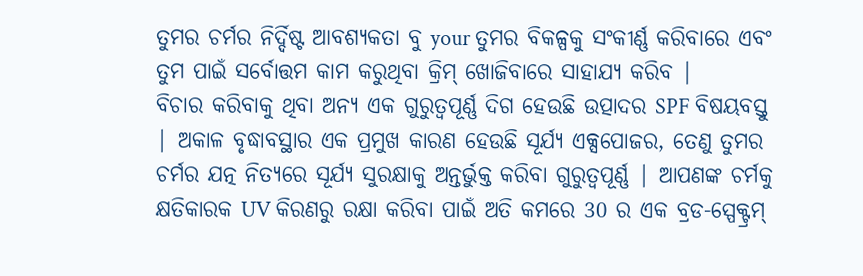ତୁମର ଚର୍ମର ନିର୍ଦ୍ଦିଷ୍ଟ ଆବଶ୍ୟକତା ବୁ your ତୁମର ବିକଳ୍ପକୁ ସଂକୀର୍ଣ୍ଣ କରିବାରେ ଏବଂ ତୁମ ପାଇଁ ସର୍ବୋତ୍ତମ କାମ କରୁଥିବା କ୍ରିମ୍ ଖୋଜିବାରେ ସାହାଯ୍ୟ କରିବ |
ବିଚାର କରିବାକୁ ଥିବା ଅନ୍ୟ ଏକ ଗୁରୁତ୍ୱପୂର୍ଣ୍ଣ ଦିଗ ହେଉଛି ଉତ୍ପାଦର SPF ବିଷୟବସ୍ତୁ | ଅକାଳ ବୃଦ୍ଧାବସ୍ଥାର ଏକ ପ୍ରମୁଖ କାରଣ ହେଉଛି ସୂର୍ଯ୍ୟ ଏକ୍ସପୋଜର, ତେଣୁ ତୁମର ଚର୍ମର ଯତ୍ନ ନିତ୍ୟରେ ସୂର୍ଯ୍ୟ ସୁରକ୍ଷାକୁ ଅନ୍ତର୍ଭୁକ୍ତ କରିବା ଗୁରୁତ୍ୱପୂର୍ଣ୍ଣ | ଆପଣଙ୍କ ଚର୍ମକୁ କ୍ଷତିକାରକ UV କିରଣରୁ ରକ୍ଷା କରିବା ପାଇଁ ଅତି କମରେ 30 ର ଏକ ବ୍ରଡ-ସ୍ପେକ୍ଟ୍ରମ୍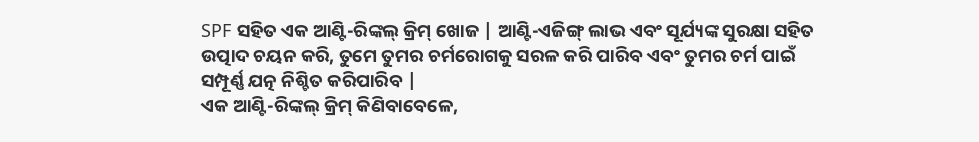SPF ସହିତ ଏକ ଆଣ୍ଟି-ରିଙ୍କଲ୍ କ୍ରିମ୍ ଖୋଜ | ଆଣ୍ଟି-ଏଜିଙ୍ଗ୍ ଲାଭ ଏବଂ ସୂର୍ଯ୍ୟଙ୍କ ସୁରକ୍ଷା ସହିତ ଉତ୍ପାଦ ଚୟନ କରି, ତୁମେ ତୁମର ଚର୍ମରୋଗକୁ ସରଳ କରି ପାରିବ ଏବଂ ତୁମର ଚର୍ମ ପାଇଁ ସମ୍ପୂର୍ଣ୍ଣ ଯତ୍ନ ନିଶ୍ଚିତ କରିପାରିବ |
ଏକ ଆଣ୍ଟି-ରିଙ୍କଲ୍ କ୍ରିମ୍ କିଣିବାବେଳେ,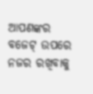ଆପଣଙ୍କର ବଜେଟ୍ ଉପରେ ନଜର ରଖିବାକୁ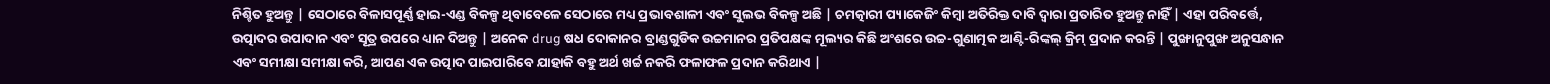ନିଶ୍ଚିତ ହୁଅନ୍ତୁ | ସେଠାରେ ବିଳାସପୂର୍ଣ୍ଣ ହାଇ-ଏଣ୍ଡ ବିକଳ୍ପ ଥିବାବେଳେ ସେଠାରେ ମଧ୍ୟ ପ୍ରଭାବଶାଳୀ ଏବଂ ସୁଲଭ ବିକଳ୍ପ ଅଛି | ଚମତ୍କାରୀ ପ୍ୟାକେଜିଂ କିମ୍ବା ଅତିରିକ୍ତ ଦାବି ଦ୍ୱାରା ପ୍ରତାରିତ ହୁଅନ୍ତୁ ନାହିଁ | ଏହା ପରିବର୍ତ୍ତେ, ଉତ୍ପାଦର ଉପାଦାନ ଏବଂ ସୂତ୍ର ଉପରେ ଧ୍ୟାନ ଦିଅନ୍ତୁ | ଅନେକ drug ଷଧ ଦୋକାନର ବ୍ରାଣ୍ଡଗୁଡିକ ଉଚ୍ଚମାନର ପ୍ରତିପକ୍ଷଙ୍କ ମୂଲ୍ୟର କିଛି ଅଂଶରେ ଉଚ୍ଚ-ଗୁଣାତ୍ମକ ଆଣ୍ଟି-ରିଙ୍କଲ୍ କ୍ରିମ୍ ପ୍ରଦାନ କରନ୍ତି | ପୁଙ୍ଖାନୁପୁଙ୍ଖ ଅନୁସନ୍ଧାନ ଏବଂ ସମୀକ୍ଷା ସମୀକ୍ଷା କରି, ଆପଣ ଏକ ଉତ୍ପାଦ ପାଇପାରିବେ ଯାହାକି ବହୁ ଅର୍ଥ ଖର୍ଚ୍ଚ ନକରି ଫଳାଫଳ ପ୍ରଦାନ କରିଥାଏ |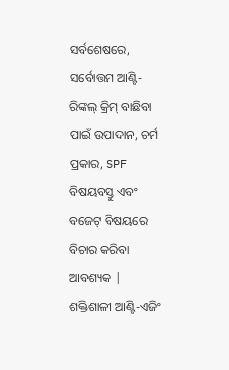ସର୍ବଶେଷରେ, ସର୍ବୋତ୍ତମ ଆଣ୍ଟି-ରିଙ୍କଲ୍ କ୍ରିମ୍ ବାଛିବା ପାଇଁ ଉପାଦାନ, ଚର୍ମ ପ୍ରକାର, SPF ବିଷୟବସ୍ତୁ ଏବଂ ବଜେଟ୍ ବିଷୟରେ ବିଚାର କରିବା ଆବଶ୍ୟକ | ଶକ୍ତିଶାଳୀ ଆଣ୍ଟି-ଏଜିଂ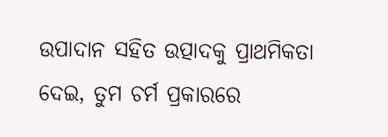ଉପାଦାନ ସହିତ ଉତ୍ପାଦକୁ ପ୍ରାଥମିକତା ଦେଇ, ତୁମ ଚର୍ମ ପ୍ରକାରରେ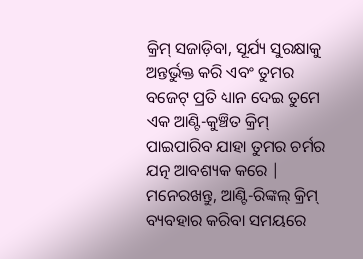କ୍ରିମ୍ ସଜାଡ଼ିବା, ସୂର୍ଯ୍ୟ ସୁରକ୍ଷାକୁ ଅନ୍ତର୍ଭୁକ୍ତ କରି ଏବଂ ତୁମର ବଜେଟ୍ ପ୍ରତି ଧ୍ୟାନ ଦେଇ ତୁମେ ଏକ ଆଣ୍ଟି-କୁଞ୍ଚିତ କ୍ରିମ୍ ପାଇପାରିବ ଯାହା ତୁମର ଚର୍ମର ଯତ୍ନ ଆବଶ୍ୟକ କରେ | ମନେରଖନ୍ତୁ, ଆଣ୍ଟି-ରିଙ୍କଲ୍ କ୍ରିମ୍ ବ୍ୟବହାର କରିବା ସମୟରେ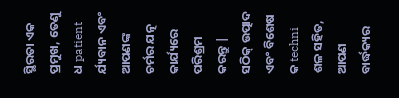ସ୍ଥିରତା ଏକ ପ୍ରମୁଖ, ତେଣୁ ଧ patient ର୍ଯ୍ୟବାନ ଏବଂ ଆପଣଙ୍କ ଚର୍ମର ଯତ୍ନ କାର୍ଯ୍ୟରେ ପରିଶ୍ରମ କରନ୍ତୁ | ସଠିକ୍ ଉତ୍ପାଦ ଏବଂ ବିଶେଷ କ techni ଶଳ ସହିତ, ଆପଣ ବାର୍ଦ୍ଧକ୍ୟର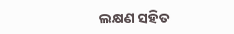ଲକ୍ଷଣ ସହିତ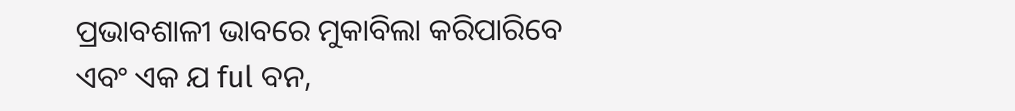ପ୍ରଭାବଶାଳୀ ଭାବରେ ମୁକାବିଲା କରିପାରିବେ ଏବଂ ଏକ ଯ ful ବନ,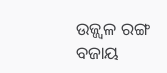ଉଜ୍ଜ୍ୱଳ ରଙ୍ଗ ବଜାୟ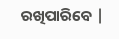ରଖିପାରିବେ |